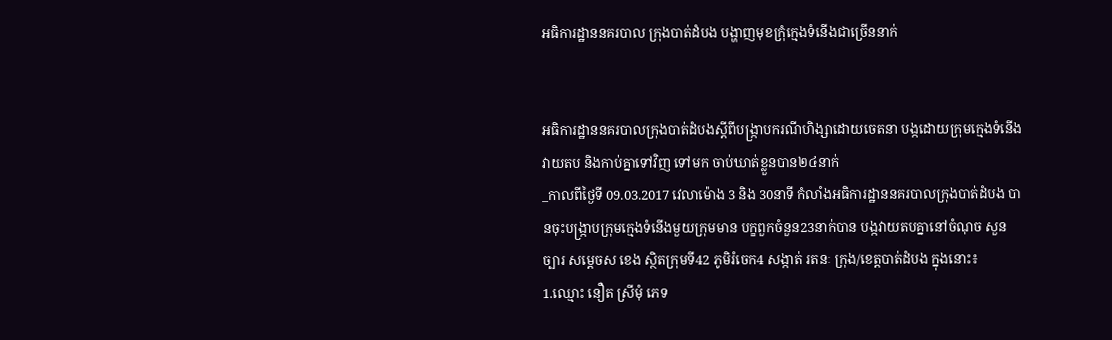អធិការដ្ឋាននគរបាល ក្រុងបាត់ដំបង បង្ហាញមុខក្រុំក្មេងទំនើងជាច្រើននាក់


អធិការដ្ឋាននគរបាលក្រុងបាត់ដំបងស្តីពីបង្ក្រាបករណីហិង្សាដោយចេតនា បង្កដោយក្រុមក្មេងទំនើងវាយតប និងកាប់គ្នាទៅវិញ ទៅមក ចាប់ឃាត់ខ្លួនបាន២៤នាក់
_កាលពីថ្ងៃទី 09.03.2017 វេលាម៉ោង 3 និង 30នាទី កំលាំងអធិការដ្ឋាននគរបាលក្រុងបាត់ដំបង បានចុះបង្ក្រាបក្រុមក្មេងទំនើងមួយក្រុមមាន បក្ខពួកចំនួន23នាក់បាន បង្កវាយតបគ្នានៅចំណុច សួនច្បារ សម្តេចស ខេង ស្ថិតក្រុមទី42 ភូមិរំចេក4 សង្កាត់ រតនៈ ក្រុង/ខេត្តបាត់ដំបង ក្នុងនោះ៖
1.ឈ្មោះ នឿត ស្រីមុំ ភេទ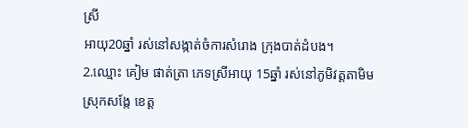ស្រី
អាយុ20ឆ្នាំ រស់នៅសង្កាត់ចំការសំរោង ក្រុងបាត់ដំបង។
2.ឈ្មោះ គៀម ផាត់ត្រា ភេទស្រីអាយុ 15ឆ្នាំ រស់នៅភូមិវត្តតាមិម ស្រុកសង្កែ ខេត្ត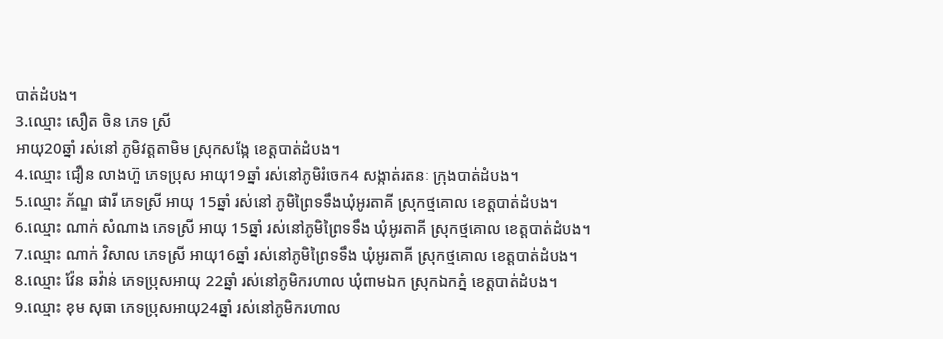បាត់ដំបង។
3.ឈ្មោះ សឿត ចិន ភេទ ស្រី
អាយុ20ឆ្នាំ រស់នៅ ភូមិវត្តតាមិម ស្រុកសង្កែ ខេត្តបាត់ដំបង។
4.ឈ្មោះ ជឿន លាងហ៊ួ ភេទប្រុស អាយុ19ឆ្នាំ រស់នៅភូមិរំចេក4 សង្កាត់រតនៈ ក្រុងបាត់ដំបង។
5.ឈ្មោះ ភ័ណ្ឌ ផារី ភេទស្រី អាយុ 15ឆ្នាំ រស់នៅ ភូមិព្រៃទទឹងឃុំអូរតាគី ស្រុកថ្មគោល ខេត្តបាត់ដំបង។
6.ឈ្មោះ ណាក់ សំណាង ភេទស្រី អាយុ 15ឆ្នាំ រស់នៅភូមិព្រៃទទឹង ឃុំអូរតាគី ស្រុកថ្មគោល ខេត្តបាត់ដំបង។
7.ឈ្មោះ ណាក់ វិសាល ភេទស្រី អាយុ16ឆ្នាំ រស់នៅភូមិព្រៃទទឹង ឃុំអូរតាគី ស្រុកថ្មគោល ខេត្តបាត់ដំបង។
8.ឈ្មោះ វ៉ែន ឆវ៉ាន់ ភេទប្រុសអាយុ 22ឆ្នាំ រស់នៅភូមិករហាល ឃុំពាមឯក ស្រុកឯកភ្នំ ខេត្តបាត់ដំបង។
9.ឈ្មោះ ខុម សុធា ភេទប្រុសអាយុ24ឆ្នាំ រស់នៅភូមិករហាល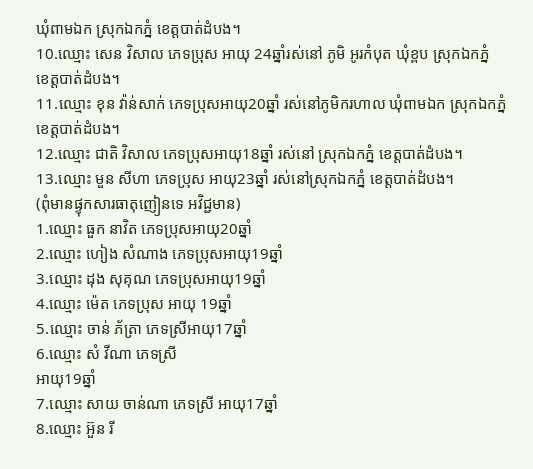ឃុំពាមឯក ស្រុកឯកភ្នំ ខេត្តបាត់ដំបង។
10.ឈ្មោះ សេន វិសាល ភេទប្រុស អាយុ 24ឆ្នាំរស់នៅ ភូមិ អូរកំបុត ឃុំខ្ពប ស្រុកឯកភ្នំ
ខេត្តបាត់ដំបង។
11.ឈ្មោះ ខុន វ៉ាន់សាក់ ភេទប្រុសអាយុ20ឆ្នាំ រស់នៅភូមិករហាល ឃុំពាមឯក ស្រុកឯកភ្នំ ខេត្តបាត់ដំបង។
12.ឈ្មោះ ជាតិ វិសាល ភេទប្រុសអាយុ18ឆ្នាំ រស់នៅ ស្រុកឯកភ្នំ ខេត្តបាត់ដំបង។
13.ឈ្មោះ មួន សីហា ភេទប្រុស អាយុ23ឆ្នាំ រស់នៅស្រុកឯកភ្នំ ខេត្តបាត់ដំបង។
(ពុំមានផ្ទុកសារធាតុញៀនទេ អវិជ្ជមាន)
1.ឈ្មោះ ធួក នាវិត ភេទប្រុសអាយុ20ឆ្នាំ
2.ឈ្មោះ ហៀង សំណាង ភេទប្រុសអាយុ19ឆ្នាំ
3.ឈ្មោះ ដុង សុគុណ ភេទប្រុសអាយុ19ឆ្នាំ
4.ឈ្មោះ ម៉េត ភេទប្រុស អាយុ 19ឆ្នាំ
5.ឈ្មោះ ចាន់ ភ័ត្រា ភេទស្រីអាយុ17ឆ្នាំ
6.ឈ្មោះ សំ វីណា ភេទស្រី
អាយុ19ឆ្នាំ
7.ឈ្មោះ សាយ ចាន់ណា ភេទស្រី អាយុ17ឆ្នាំ
8.ឈ្មោះ អ៊ួន រី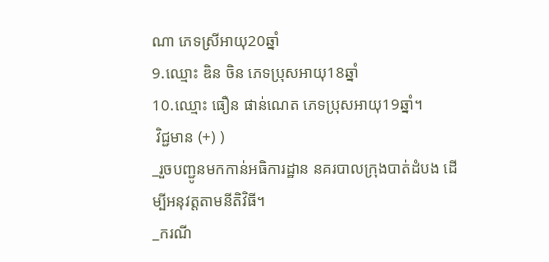ណា ភេទស្រីអាយុ20ឆ្នាំ
9.ឈ្មោះ ឌិន ចិន ភេទប្រុសអាយុ18ឆ្នាំ
10.ឈ្មោះ ធឿន ផាន់ណេត ភេទប្រុសអាយុ19ឆ្នាំ។
 វិជ្ជមាន (+) )
_រួចបញ្ជូនមកកាន់អធិការដ្ឋាន នគរបាលក្រុងបាត់ដំបង ដើម្បីអនុវត្តតាមនីតិវិធី។
_ករណី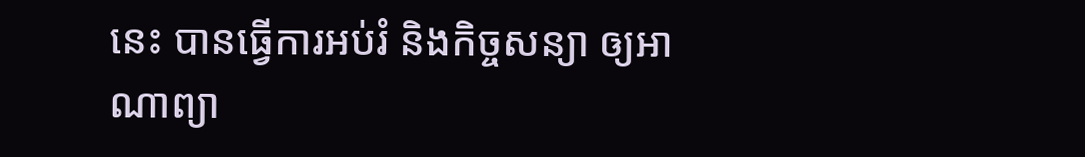នេះ បានធ្វើការអប់រំ និងកិច្ចសន្យា ឲ្យអាណាព្យា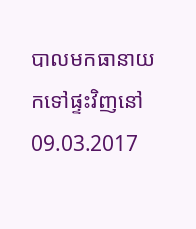បាលមកធានាយកទៅផ្ទះវិញនៅ09.03.2017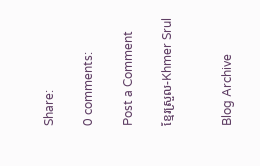Share:

0 comments:

Post a Comment

ខ្មែរស្រួល-Khmer Srul


Blog Archive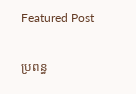Featured Post

ប្រពន្ធ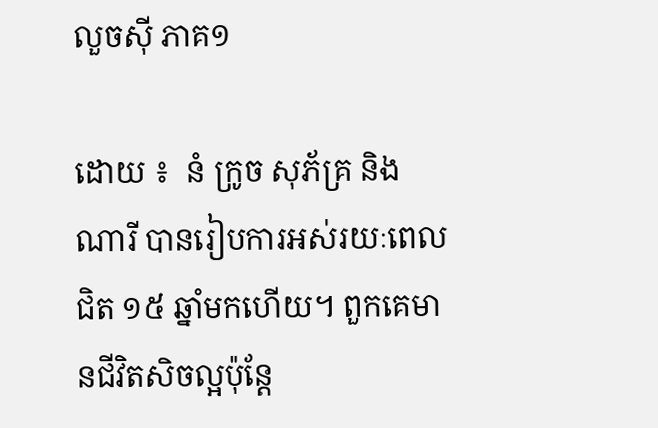លួចស៊ី ភាគ១

ដោយ ៖  នំ ក្រូច សុភ័គ្រ និងណារី បានរៀបការអស់រយៈពេលជិត ១៥ ឆ្នាំមកហើយ។ ពួកគេមានជីវិតសិចល្អប៉ុន្តែ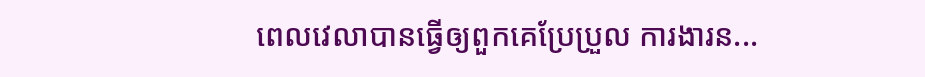ពេលវេលាបានធ្វើឲ្យពួកគេប្រែប្រួល ការងារន...